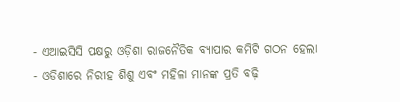- ଏଆଇସିସି ପକ୍ଷରୁ ଓଡ଼ିଶା ରାଜନୈତିକ ବ୍ୟାପାର କମିଟି ଗଠନ ହେଲା
- ଓଡିଶାରେ ନିରୀହ ଶିଶୁ ଏବଂ ମହିଳା ମାନଙ୍କ ପ୍ରତି ବଢ଼ି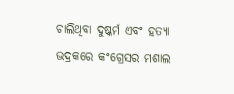ଚାଲିଥିବା ଦୁଷ୍କର୍ମ ଏବଂ ହତ୍ୟା ଭଦ୍ରକରେ କଂଗ୍ରେସର ମଶାଲ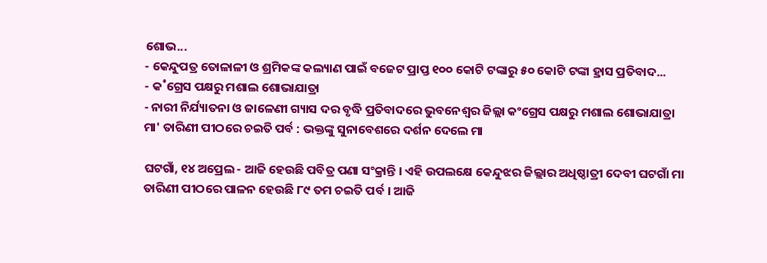ଶୋଭ...
- କେନ୍ଦୁପତ୍ର ତୋଳାଳୀ ଓ ଶ୍ରମିକଙ୍କ କଲ୍ୟାଣ ପାଇଁ ବଜେଟ ପ୍ରାପ୍ତ ୧୦୦ କୋଟି ଟଙ୍କାରୁ ୫୦ କୋଟି ଟଙ୍କା ହ୍ରାସ ପ୍ରତିବାଦ...
- କ˚ଗ୍ରେସ ପକ୍ଷରୁ ମଶାଲ ଶୋଭାଯାତ୍ରା
- ନାରୀ ନିର୍ଯ୍ୟାତନା ଓ ଜାଳେଣୀ ଗ୍ୟାସ ଦର ବୃଦ୍ଧି ପ୍ରତିବାଦରେ ଭୁବନେଶ୍ୱର ଜିଲ୍ଲା କଂଗ୍ରେସ ପକ୍ଷରୁ ମଶାଲ ଶୋଭାଯାତ୍ରା
ମା' ତାରିଣୀ ପୀଠରେ ଚଇତି ପର୍ବ : ଭକ୍ତଙ୍କୁ ସୁନାବେଶରେ ଦର୍ଶନ ଦେଲେ ମା

ଘଟଗାଁ, ୧୪ ଅପ୍ରେଲ - ଆଜି ହେଉଛି ପବିତ୍ର ପଣା ସଂକ୍ରାନ୍ତି । ଏହି ଉପଲକ୍ଷେ କେନ୍ଦୁଝର ଜିଲ୍ଲାର ଅଧିଷ୍ଠାତ୍ରୀ ଦେବୀ ଘଟଗାଁ ମା ତାରିଣୀ ପୀଠରେ ପାଳନ ହେଉଛି ୮୯ ତମ ଚଇତି ପର୍ବ । ଆଜି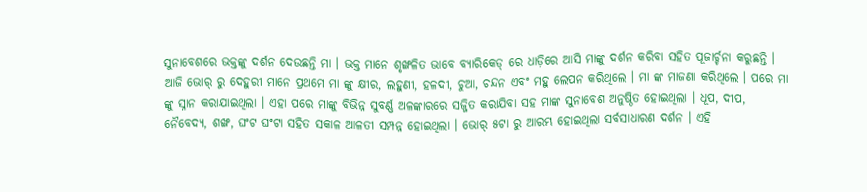ସୁନାବେଶରେ ଭକ୍ତଙ୍କୁ ଦର୍ଶନ ଦେଉଛନ୍ତି ମା । ଭକ୍ତ ମାନେ ଶୃଙ୍ଖଳିତ ଭାବେ ବ୍ୟାରିକେଡ୍ ରେ ଧାଡ଼ିରେ ଆସି ମାଙ୍କୁ ଦର୍ଶନ କରିବା ସହିତ ପୂଜାର୍ଚ୍ଚନା କରୁଛନ୍ତି ।
ଆଜି ଭୋର୍ ରୁ ଦେହୁରୀ ମାନେ ପ୍ରଥମେ ମା ଙ୍କୁ କ୍ଷୀର, ଲହୁଣୀ, ହଳଦୀ, ଚୁଆ, ଚନ୍ଦନ ଏବଂ ମହୁ ଲେପନ କରିଥିଲେ । ମା ଙ୍କ ମାଜଣା କରିଥିଲେ । ପରେ ମା ଙ୍କୁ ସ୍ନାନ କରାଯାଇଥିଲା । ଏହା ପରେ ମାଙ୍କୁ ବିଭିନ୍ନ ସୁବର୍ଣ୍ଣ ଅଳଙ୍କାରରେ ସଜ୍ଜିତ କରାଯିବା ସହ ମାଙ୍କ ସୁନାବେଶ ଅନୁଷ୍ଠିତ ହୋଇଥିଲା । ଧୂପ, ଦୀପ, ନୈବେଦ୍ୟ, ଶଙ୍ଖ, ଘଂଟ ଘଂଟା ସହିତ ସକାଳ ଆଳତୀ ସମ୍ପନ୍ନ ହୋଇଥିଲା । ଭୋର୍ ୫ଟା ରୁ ଆରମ୍ଭ ହୋଇଥିଲା ସର୍ବସାଧାରଣ ଦର୍ଶନ । ଏହି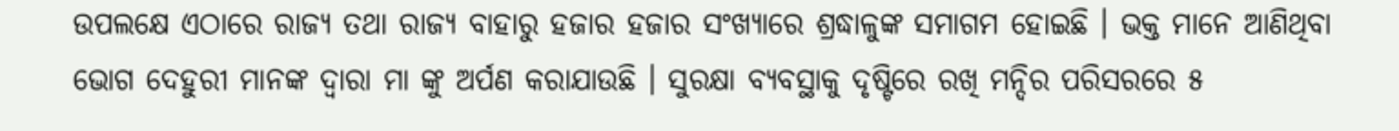ଉପଲକ୍ଷେ ଏଠାରେ ରାଜ୍ୟ ତଥା ରାଜ୍ୟ ବାହାରୁ ହଜାର ହଜାର ସଂଖ୍ୟାରେ ଶ୍ରଦ୍ଧାଳୁଙ୍କ ସମାଗମ ହୋଇଛି । ଭକ୍ତ ମାନେ ଆଣିଥିବା ଭୋଗ ଦେହୁରୀ ମାନଙ୍କ ଦ୍ୱାରା ମା ଙ୍କୁ ଅର୍ପଣ କରାଯାଉଛି । ସୁରକ୍ଷା ବ୍ୟବସ୍ଥାକୁ ଦୃଷ୍ଟିରେ ରଖି ମନ୍ଦିର ପରିସରରେ ୫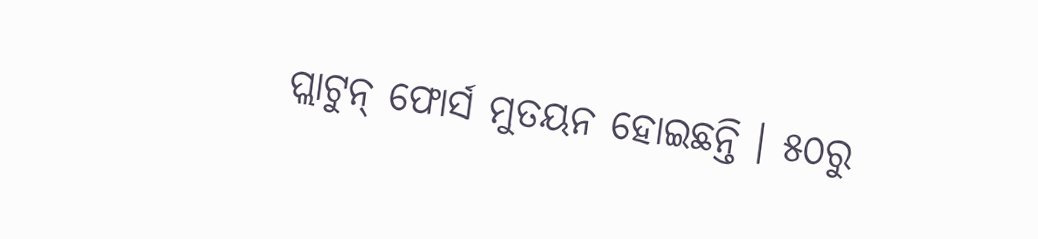ପ୍ଲାଟୁନ୍ ଫୋର୍ସ ମୁତୟନ ହୋଇଛନ୍ତି । ୫୦ରୁ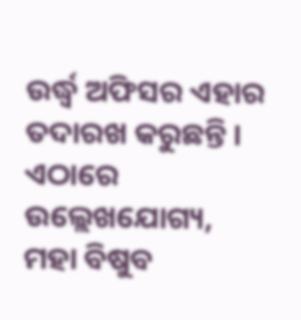ଉର୍ଦ୍ଧ୍ୱ ଅଫିସର ଏହାର ତଦାରଖ କରୁଛନ୍ତି ।
ଏଠାରେ ଉଲ୍ଲେଖଯୋଗ୍ୟ, ମହା ବିଷୁବ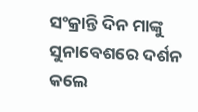ସଂକ୍ରାନ୍ତି ଦିନ ମାଙ୍କୁ ସୁନାବେଶରେ ଦର୍ଶନ କଲେ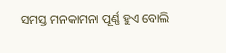ସମସ୍ତ ମନକାମନା ପୂର୍ଣ୍ଣ ହୁଏ ବୋଲି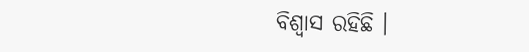ବିଶ୍ୱାସ ରହିଛି ।